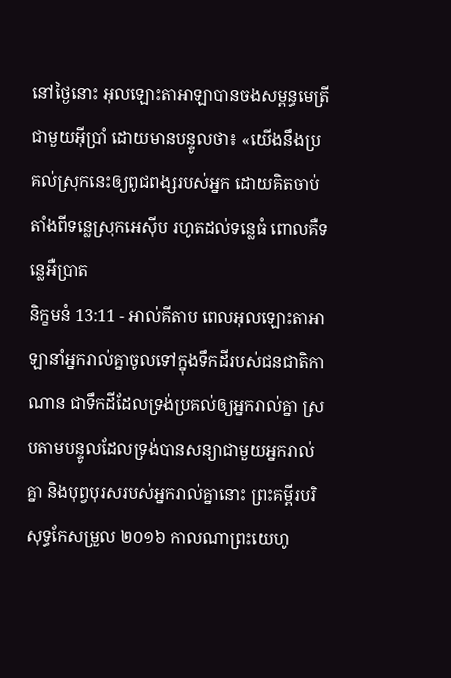នៅថ្ងៃនោះ អុលឡោះតាអាឡាបានចងសម្ពន្ធមេត្រីជាមួយអ៊ីប្រាំ ដោយមានបន្ទូលថា៖ «យើងនឹងប្រគល់ស្រុកនេះឲ្យពូជពង្សរបស់អ្នក ដោយគិតចាប់តាំងពីទន្លេស្រុកអេស៊ីប រហូតដល់ទន្លេធំ ពោលគឺទន្លេអឺប្រាត
និក្ខមនំ 13:11 - អាល់គីតាប ពេលអុលឡោះតាអាឡានាំអ្នករាល់គ្នាចូលទៅក្នុងទឹកដីរបស់ជនជាតិកាណាន ជាទឹកដីដែលទ្រង់ប្រគល់ឲ្យអ្នករាល់គ្នា ស្របតាមបន្ទូលដែលទ្រង់បានសន្យាជាមួយអ្នករាល់គ្នា និងបុព្វបុរសរបស់អ្នករាល់គ្នានោះ ព្រះគម្ពីរបរិសុទ្ធកែសម្រួល ២០១៦ កាលណាព្រះយេហូ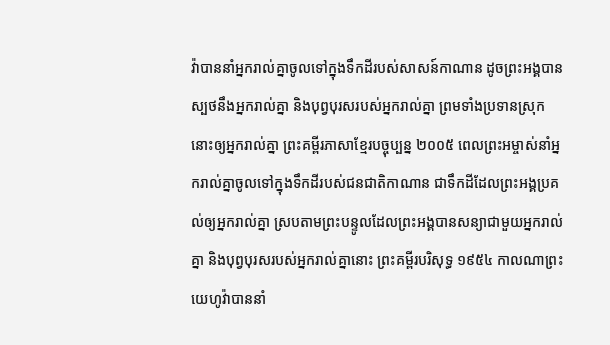វ៉ាបាននាំអ្នករាល់គ្នាចូលទៅក្នុងទឹកដីរបស់សាសន៍កាណាន ដូចព្រះអង្គបានស្បថនឹងអ្នករាល់គ្នា និងបុព្វបុរសរបស់អ្នករាល់គ្នា ព្រមទាំងប្រទានស្រុកនោះឲ្យអ្នករាល់គ្នា ព្រះគម្ពីរភាសាខ្មែរបច្ចុប្បន្ន ២០០៥ ពេលព្រះអម្ចាស់នាំអ្នករាល់គ្នាចូលទៅក្នុងទឹកដីរបស់ជនជាតិកាណាន ជាទឹកដីដែលព្រះអង្គប្រគល់ឲ្យអ្នករាល់គ្នា ស្របតាមព្រះបន្ទូលដែលព្រះអង្គបានសន្យាជាមួយអ្នករាល់គ្នា និងបុព្វបុរសរបស់អ្នករាល់គ្នានោះ ព្រះគម្ពីរបរិសុទ្ធ ១៩៥៤ កាលណាព្រះយេហូវ៉ាបាននាំ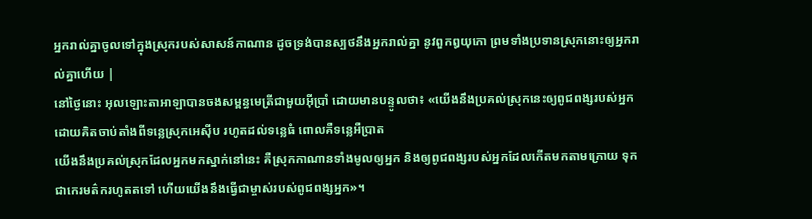អ្នករាល់គ្នាចូលទៅក្នុងស្រុករបស់សាសន៍កាណាន ដូចទ្រង់បានស្បថនឹងអ្នករាល់គ្នា នូវពួកឰយុកោ ព្រមទាំងប្រទានស្រុកនោះឲ្យអ្នករាល់គ្នាហើយ |
នៅថ្ងៃនោះ អុលឡោះតាអាឡាបានចងសម្ពន្ធមេត្រីជាមួយអ៊ីប្រាំ ដោយមានបន្ទូលថា៖ «យើងនឹងប្រគល់ស្រុកនេះឲ្យពូជពង្សរបស់អ្នក ដោយគិតចាប់តាំងពីទន្លេស្រុកអេស៊ីប រហូតដល់ទន្លេធំ ពោលគឺទន្លេអឺប្រាត
យើងនឹងប្រគល់ស្រុកដែលអ្នកមកស្នាក់នៅនេះ គឺស្រុកកាណានទាំងមូលឲ្យអ្នក និងឲ្យពូជពង្សរបស់អ្នកដែលកើតមកតាមក្រោយ ទុកជាកេរមត៌ករហូតតទៅ ហើយយើងនឹងធ្វើជាម្ចាស់របស់ពូជពង្សអ្នក»។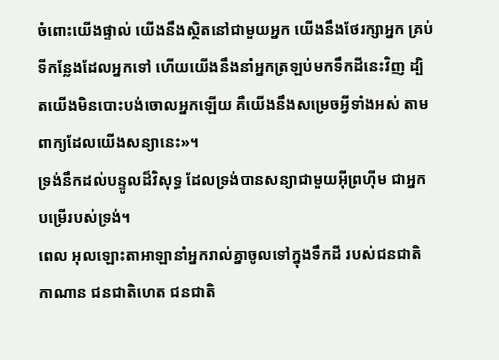ចំពោះយើងផ្ទាល់ យើងនឹងស្ថិតនៅជាមួយអ្នក យើងនឹងថែរក្សាអ្នក គ្រប់ទីកន្លែងដែលអ្នកទៅ ហើយយើងនឹងនាំអ្នកត្រឡប់មកទឹកដីនេះវិញ ដ្បិតយើងមិនបោះបង់ចោលអ្នកឡើយ គឺយើងនឹងសម្រេចអ្វីទាំងអស់ តាមពាក្យដែលយើងសន្យានេះ»។
ទ្រង់នឹកដល់បន្ទូលដ៏វិសុទ្ធ ដែលទ្រង់បានសន្យាជាមួយអ៊ីព្រហ៊ីម ជាអ្នកបម្រើរបស់ទ្រង់។
ពេល អុលឡោះតាអាឡានាំអ្នករាល់គ្នាចូលទៅក្នុងទឹកដី របស់ជនជាតិកាណាន ជនជាតិហេត ជនជាតិ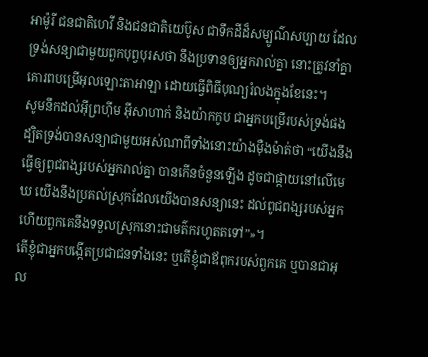អាម៉ូរី ជនជាតិហេវី និងជនជាតិយេប៊ូស ជាទឹកដីដ៏សម្បូណ៌សប្បាយ ដែលទ្រង់សន្យាជាមួយពួកបុព្វបុរសថា នឹងប្រទានឲ្យអ្នករាល់គ្នា នោះត្រូវនាំគ្នាគោរពបម្រើអុលឡោះតាអាឡា ដោយធ្វើពិធីបុណ្យរំលងក្នុងខែនេះ។
សូមនឹកដល់អ៊ីព្រហ៊ីម អ៊ីសាហាក់ និងយ៉ាកកូប ជាអ្នកបម្រើរបស់ទ្រង់ផង ដ្បិតទ្រង់បានសន្យាជាមួយអស់ណាពីទាំងនោះយ៉ាងម៉ឺងម៉ាត់ថា “យើងនឹងធ្វើឲ្យពូជពង្សរបស់អ្នករាល់គ្នា បានកើនចំនួនឡើង ដូចជាផ្កាយនៅលើមេឃ យើងនឹងប្រគល់ស្រុកដែលយើងបានសន្យានេះ ដល់ពូជពង្សរបស់អ្នក ហើយពួកគេនឹងទទួលស្រុកនោះជាមត៌ករហូតតទៅ”»។
តើខ្ញុំជាអ្នកបង្កើតប្រជាជនទាំងនេះ ឬតើខ្ញុំជាឪពុករបស់ពួកគេ ឬបានជាអុល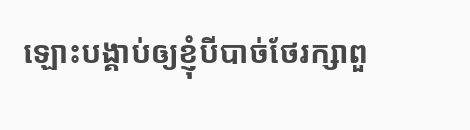ឡោះបង្គាប់ឲ្យខ្ញុំបីបាច់ថែរក្សាពួ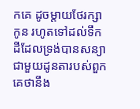កគេ ដូចម្តាយថែរក្សាកូន រហូតទៅដល់ទឹកដីដែលទ្រង់បានសន្យាជាមួយដូនតារបស់ពួកគេថានឹង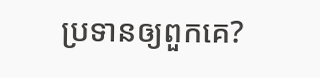ប្រទានឲ្យពួកគេ?